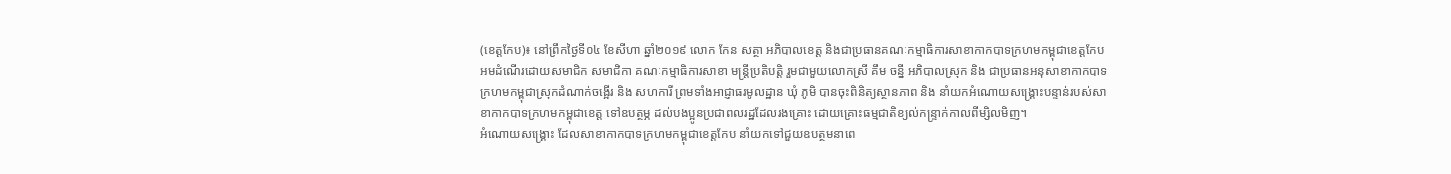(ខេត្តកែប)៖ នៅព្រឹកថ្ងៃទី០៤ ខែសីហា ឆ្នាំ២០១៩ លោក កែន សត្ថា អភិបាលខេត្ត និងជាប្រធានគណៈកម្មាធិការសាខាកាកបាទក្រហមកម្ពុជាខេត្តកែប អមដំណើរដោយសមាជិក សមាជិកា គណៈកម្មាធិការសាខា មន្ត្រីប្រតិបត្តិ រួមជាមួយលោកស្រី គឹម ចន្នី អភិបាលស្រុក និង ជាប្រធានអនុសាខាកាកបាទក្រហមកម្ពុជាស្រុកដំណាក់ចង្អើរ និង សហការី ព្រមទាំងអាជ្ញាធរមូលដ្ឋាន ឃុំ ភូមិ បានចុះពិនិត្យស្ថានភាព និង នាំយកអំណោយសង្គ្រោះបន្ទាន់របស់សាខាកាកបាទក្រហមកម្ពុជាខេត្ត ទៅឧបត្ថម្ភ ដល់បងប្អូនប្រជាពលរដ្ឋដែលរងគ្រោះ ដោយគ្រោះធម្មជាតិខ្យល់កន្ទ្រាក់កាលពីម្សិលមិញ។
អំណោយសង្គ្រោះ ដែលសាខាកាកបាទក្រហមកម្ពុជាខេត្តកែប នាំយកទៅជួយឧបត្ថមនាពេ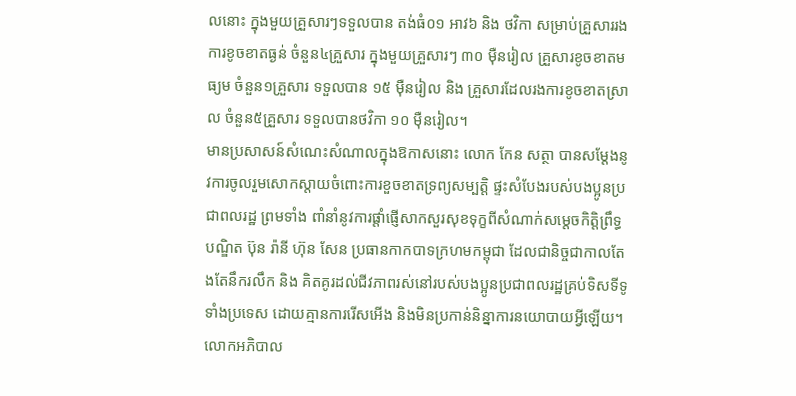លនោះ ក្នុងមួយគ្រួសារៗទទួលបាន តង់ធំ០១ អាវ៦ និង ថវិកា សម្រាប់គ្រួសាររងការខូចខាតធ្ងន់ ចំនួន៤គ្រួសារ ក្នុងមួយគ្រួសារៗ ៣០ ម៉ឺនរៀល គ្រួសារខូចខាតមធ្យម ចំនួន១គ្រួសារ ទទួលបាន ១៥ ម៉ឺនរៀល និង គ្រួសារដែលរងការខូចខាតស្រាល ចំនួន៥គ្រួសារ ទទួលបានថវិកា ១០ ម៉ឺនរៀល។
មានប្រសាសន៍សំណេះសំណាលក្នុងឱកាសនោះ លោក កែន សត្ថា បានសម្តែងនូវការចូលរួមសោកស្តាយចំពោះការខួចខាតទ្រព្យសម្បត្តិ ផ្ទះសំបែងរបស់បងប្អូនប្រជាពលរដ្ឋ ព្រមទាំង ពាំនាំនូវការផ្តាំផ្ញើសាកសួរសុខទុក្ខពីសំណាក់សម្តេចកិត្តិព្រឹទ្ធបណ្ឌិត ប៊ុន រ៉ានី ហ៊ុន សែន ប្រធានកាកបាទក្រហមកម្ពុជា ដែលជានិច្ចជាកាលតែងតែនឹករលឹក និង គិតគូរដល់ជីវភាពរស់នៅរបស់បងប្អូនប្រជាពលរដ្ឋគ្រប់ទិសទីទូទាំងប្រទេស ដោយគ្មានការរើសអើង និងមិនប្រកាន់និន្នាការនយោបាយអ្វីឡើយ។
លោកអភិបាល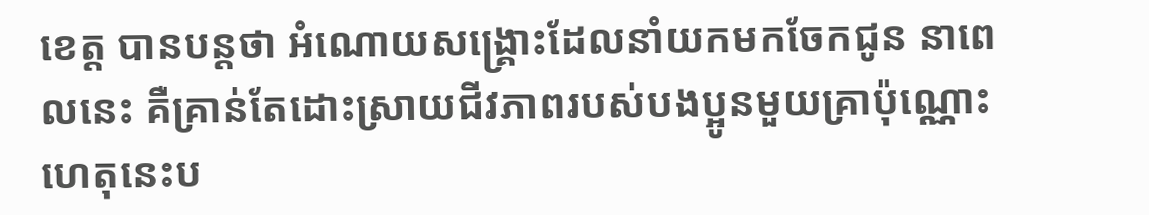ខេត្ត បានបន្តថា អំណោយសង្គ្រោះដែលនាំយកមកចែកជូន នាពេលនេះ គឺគ្រាន់តែដោះស្រាយជីវភាពរបស់បងប្អូនមួយគ្រាប៉ុណ្ណោះ ហេតុនេះប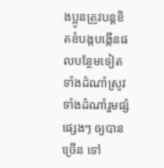ងប្អូនត្រូវបន្តខិតខំបង្កបង្កើនផលបន្ថែមទៀត ទាំងដំណាំស្រូវ ទាំងដំណាំរួមផ្សំផ្សេងៗ ឲ្យបានច្រើន ទៅ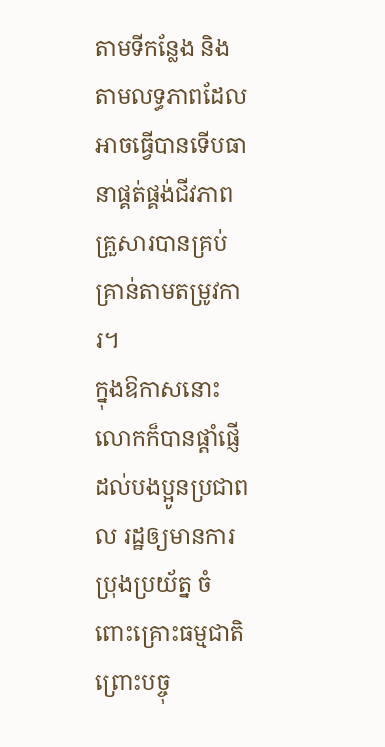តាមទីកន្លែង និងតាមលទ្ធភាពដែលអាចធ្វើបានទើបធានាផ្គត់ផ្គង់ជីវភាពគ្រួសារបានគ្រប់គ្រាន់តាមតម្រូវការ។
ក្នុងឱកាសនោះ លោកក៏បានផ្តាំផ្ញើដល់បងប្អូនប្រជាពល រដ្ឋឲ្យមានការប្រុងប្រយ័ត្ន ចំពោះគ្រោះធម្មជាតិ ព្រោះបច្ចុ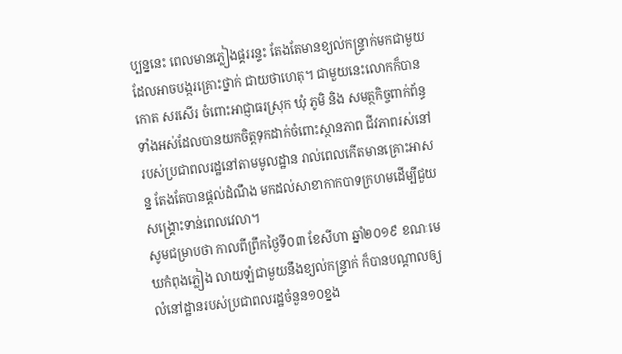ប្បន្ននេះ ពេលមានភ្លៀងផ្គររន្ទះ តែងតែមានខ្យល់កន្ទ្រាក់មកជាមួយ ដែលអាចបង្ករគ្រោះថ្នាក់ ជាយថាហេតុ។ ជាមួយនេះលោកក៏បានកោត សរសើរ ចំពោះអាជ្ញាធរស្រុក ឃុំ ភូមិ និង សមត្ថកិច្ចពាក់ព័ន្ធទាំងអស់ដែលបានយកចិត្តទុកដាក់ចំពោះស្ថានភាព ជីវភាពរស់នៅរបស់ប្រជាពលរដ្ឋនៅតាមមូលដ្ឋាន រាល់ពេលកើតមានគ្រោះអាសន្ន តែងតែបានផ្តល់ដំណឹង មកដល់សាខាកាកបាទក្រហមដើម្បីជួយសង្គ្រោះទាន់ពេលវេលា។
សូមជម្រាបថា កាលពីព្រឹកថ្ងៃទី០៣ ខែសីហា ឆ្នាំ២០១៩ ខណៈមេឃកំពុងភ្លៀង លាយឡំជាមួយនឹងខ្យល់កន្ទ្រាក់ ក៏បានបណ្តាលឲ្យលំនៅដ្ឋានរបស់ប្រជាពលរដ្ឋចំនួន១០ខ្នង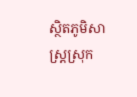ស្ថិតភូមិសាស្ត្រស្រុក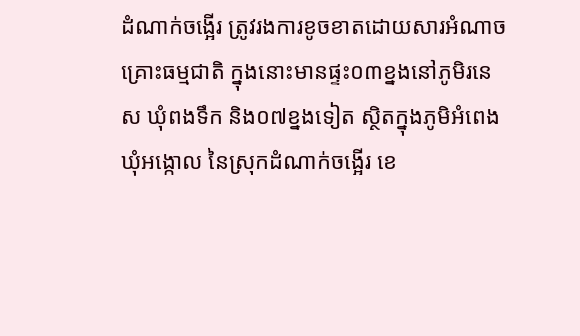ដំណាក់ចង្អើរ ត្រូវរងការខូចខាតដោយសារអំណាចគ្រោះធម្មជាតិ ក្នុងនោះមានផ្ទះ០៣ខ្នងនៅភូមិរនេស ឃុំពងទឹក និង០៧ខ្នងទៀត ស្ថិតក្នុងភូមិអំពេង ឃុំអង្កោល នៃស្រុកដំណាក់ចង្អើរ ខេ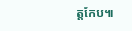ត្តកែប៕